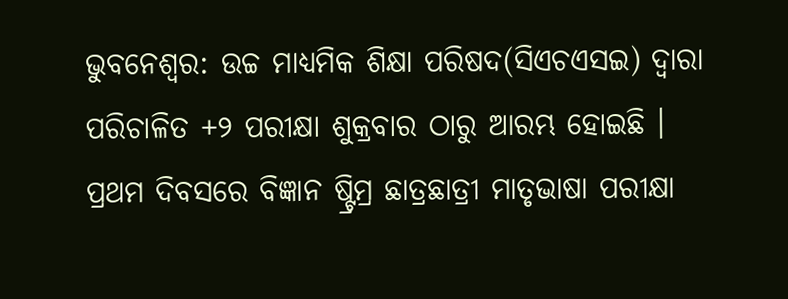ଭୁବନେଶ୍ୱର: ଉଚ୍ଚ ମାଧ୍ୟମିକ ଶିକ୍ଷା ପରିଷଦ(ସିଏଚଏସଇ) ଦ୍ୱାରା ପରିଚାଳିତ +୨ ପରୀକ୍ଷା ଶୁକ୍ରବାର ଠାରୁ ଆରମ୍ଭ ହୋଇଛି । ପ୍ରଥମ ଦିବସରେ ବିଜ୍ଞାନ ଷ୍ଟ୍ରିମ୍ର ଛାତ୍ରଛାତ୍ରୀ ମାତୃଭାଷା ପରୀକ୍ଷା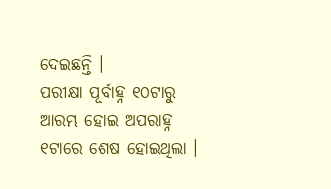ଦେଇଛନ୍ତି ।
ପରୀକ୍ଷା ପୂର୍ବାହ୍ନ ୧୦ଟାରୁ ଆରମ୍ଭ ହୋଇ ଅପରାହ୍ନ ୧ଟାରେ ଶେଷ ହୋଇଥିଲା ।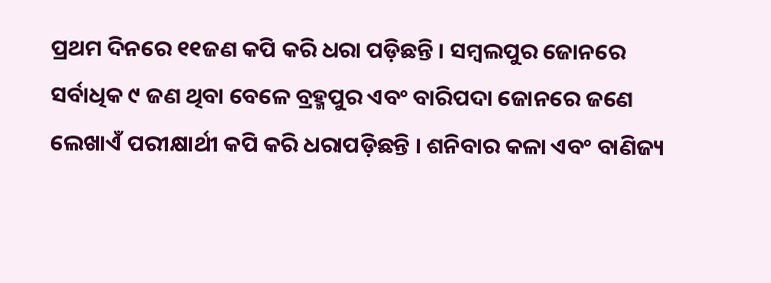ପ୍ରଥମ ଦିନରେ ୧୧ଜଣ କପି କରି ଧରା ପଡ଼ିଛନ୍ତି । ସମ୍ବଲପୁର ଜୋନରେ ସର୍ବାଧିକ ୯ ଜଣ ଥିବା ବେଳେ ବ୍ରହ୍ମପୁର ଏବଂ ବାରିପଦା ଜୋନରେ ଜଣେ ଲେଖାଏଁ ପରୀକ୍ଷାର୍ଥୀ କପି କରି ଧରାପଡ଼ିଛନ୍ତି । ଶନିବାର କଳା ଏବଂ ବାଣିଜ୍ୟ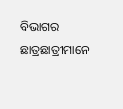ବିଭାଗର ଛାତ୍ରଛାତ୍ରୀମାନେ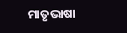ମାତୃଭାଷା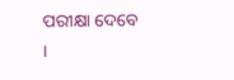ପରୀକ୍ଷା ଦେବେ ।